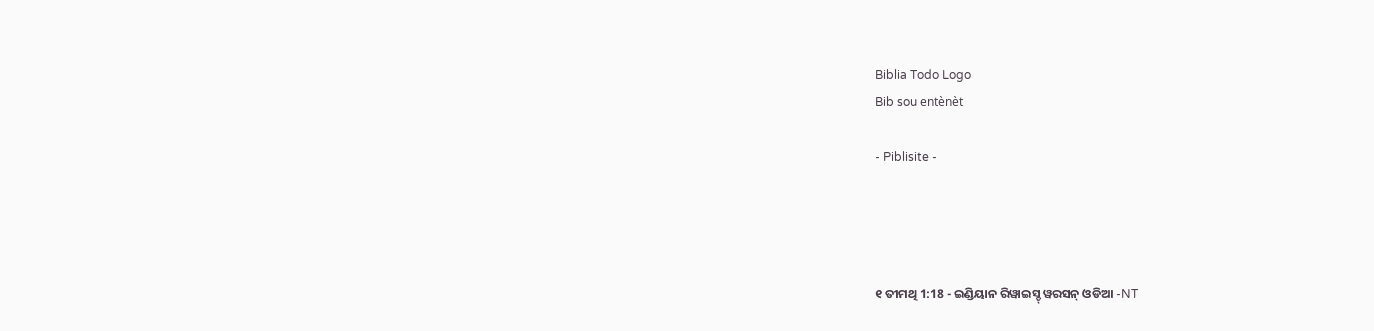Biblia Todo Logo
Bib sou entènèt

- Piblisite -




୧ ତୀମଥି 1:18 - ଇଣ୍ଡିୟାନ ରିୱାଇସ୍ଡ୍ ୱରସନ୍ ଓଡିଆ -NT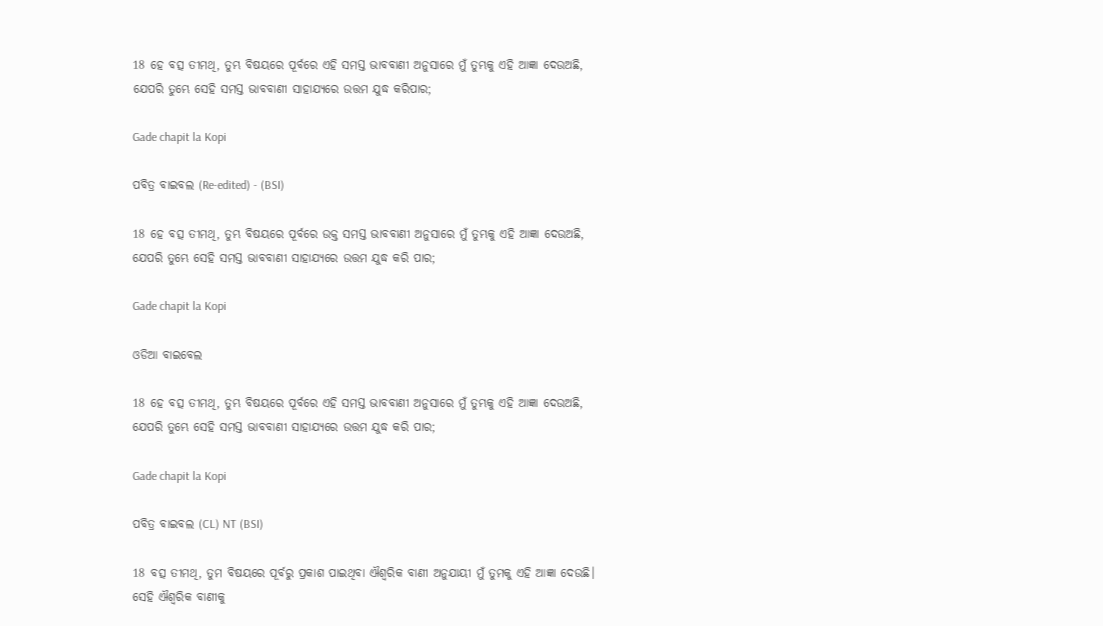18 ହେ ବତ୍ସ ତୀମଥି, ତୁମ୍ଭ ବିଷୟରେ ପୂର୍ବରେ ଏହି ସମସ୍ତ ଭାବବାଣୀ ଅନୁସାରେ ମୁଁ ତୁମ୍ଭକୁ ଏହି ଆଜ୍ଞା ଦେଉଅଛି, ଯେପରି ତୁମ୍ଭେ ସେହି ସମସ୍ତ ଭାବବାଣୀ ସାହାଯ୍ୟରେ ଉତ୍ତମ ଯୁଦ୍ଧ କରିପାର;

Gade chapit la Kopi

ପବିତ୍ର ବାଇବଲ (Re-edited) - (BSI)

18 ହେ ବତ୍ସ ତୀମଥି, ତୁମ୍ଭ ବିଷୟରେ ପୂର୍ବରେ ଉକ୍ତ ସମସ୍ତ ଭାବବାଣୀ ଅନୁସାରେ ମୁଁ ତୁମ୍ଭକୁ ଏହି ଆଜ୍ଞା ଦେଉଅଛି, ଯେପରି ତୁମ୍ଭେ ସେହି ସମସ୍ତ ଭାବବାଣୀ ସାହାଯ୍ୟରେ ଉତ୍ତମ ଯୁଦ୍ଧ କରି ପାର;

Gade chapit la Kopi

ଓଡିଆ ବାଇବେଲ

18 ହେ ବତ୍ସ ତୀମଥି, ତୁମ୍ଭ ବିଷୟରେ ପୂର୍ବରେ ଏହି ସମସ୍ତ ଭାବବାଣୀ ଅନୁସାରେ ମୁଁ ତୁମ୍ଭକୁ ଏହି ଆଜ୍ଞା ଦେଉଅଛି, ଯେପରି ତୁମ୍ଭେ ସେହି ସମସ୍ତ ଭାବବାଣୀ ସାହାଯ୍ୟରେ ଉତ୍ତମ ଯୁଦ୍ଧ କରି ପାର;

Gade chapit la Kopi

ପବିତ୍ର ବାଇବଲ (CL) NT (BSI)

18 ବତ୍ସ ତୀମଥି, ତୁମ ବିଷୟରେ ପୂର୍ବରୁ ପ୍ରକାଶ ପାଇଥିବା ଐଶ୍ୱରିକ ବାଣୀ ଅନୁଯାୟୀ ମୁଁ ତୁମକୁ ଏହି ଆଜ୍ଞା ଦେଉଛି। ସେହି ଐଶ୍ୱରିକ ବାଣୀକୁ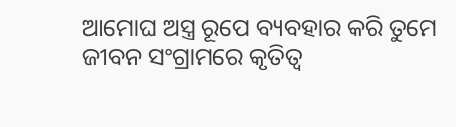ଆମୋଘ ଅସ୍ତ୍ର ରୂପେ ବ୍ୟବହାର କରି ତୁମେ ଜୀବନ ସଂଗ୍ରାମରେ କୃତିତ୍ୱ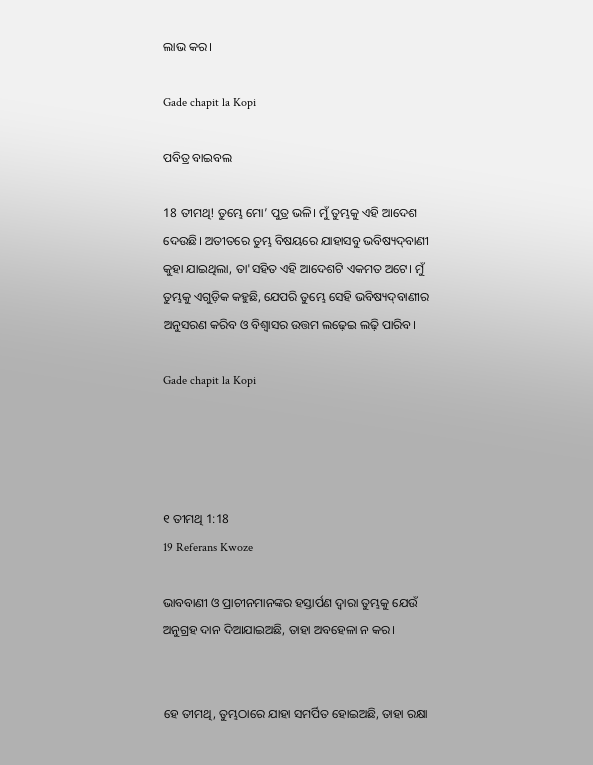ଲାଭ କର।

Gade chapit la Kopi

ପବିତ୍ର ବାଇବଲ

18 ତୀମଥି! ତୁମ୍ଭେ ମୋ’ ପୁତ୍ର ଭଳି। ମୁଁ ତୁମ୍ଭକୁ ଏହି ଆଦେଶ ଦେଉଛି। ଅତୀତରେ ତୁମ୍ଭ ବିଷୟରେ ଯାହାସବୁ ଭବିଷ୍ୟ‌‌ଦ୍‌‌‌‌ବାଣୀ କୁହା ଯାଇଥିଲା, ତା'ସହିତ ଏହି ଆଦେଶଟି ଏକମତ ଅଟେ। ମୁଁ ତୁମ୍ଭକୁ ଏଗୁଡ଼ିକ କହୁଛି, ଯେପରି ତୁମ୍ଭେ ସେହି ଭବିଷ୍ୟ‌‌ଦ୍‌‌‌‌ବାଣୀର ଅନୁସରଣ କରିବ ଓ ବିଶ୍ୱାସର ଉତ୍ତମ ଲଢ଼େଇ ଲଢ଼ି ପାରିବ।

Gade chapit la Kopi




୧ ତୀମଥି 1:18
19 Referans Kwoze

ଭାବବାଣୀ ଓ ପ୍ରାଚୀନମାନଙ୍କର ହସ୍ତାର୍ପଣ ଦ୍ୱାରା ତୁମ୍ଭକୁ ଯେଉଁ ଅନୁଗ୍ରହ ଦାନ ଦିଆଯାଇଅଛି, ତାହା ଅବହେଳା ନ କର।


ହେ ତୀମଥି, ତୁମ୍ଭଠାରେ ଯାହା ସମର୍ପିତ ହୋଇଅଛି, ତାହା ରକ୍ଷା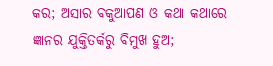କର; ଅସାର ବକୁଆପଣ ଓ କଥା କଥାରେ ଜ୍ଞାନର ଯୁକ୍ତିତର୍କରୁ ବିମୁଖ ହୁଅ;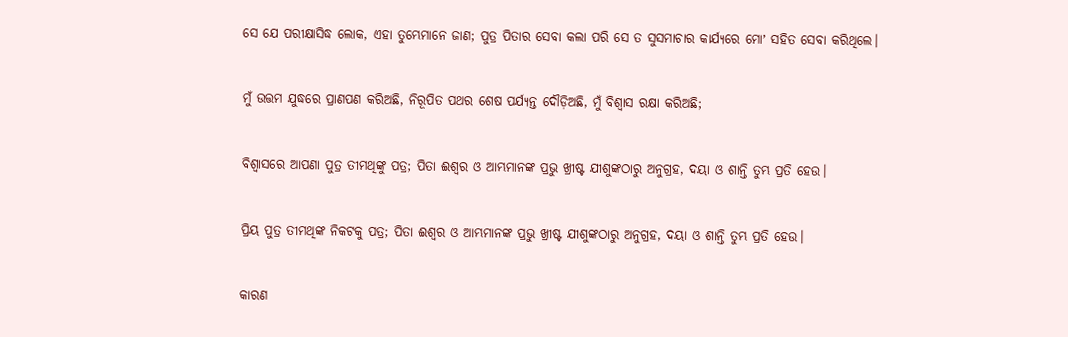ସେ ଯେ ପରୀକ୍ଷାସିଦ୍ଧ ଲୋକ, ଏହା ତୁମ୍ଭେମାନେ ଜାଣ; ପୁତ୍ର ପିତାର ସେବା କଲା ପରି ସେ ତ ସୁସମାଚାର କାର୍ଯ୍ୟରେ ମୋʼ ସହିତ ସେବା କରିଥିଲେ।


ମୁଁ ଉତ୍ତମ ଯୁଦ୍ଧରେ ପ୍ରାଣପଣ କରିଅଛି, ନିରୂପିତ ପଥର ଶେଷ ପର୍ଯ୍ୟନ୍ତ ଦୌଡ଼ିଅଛି, ମୁଁ ବିଶ୍ୱାସ ରକ୍ଷା କରିଅଛି;


ବିଶ୍ୱାସରେ ଆପଣା ପୁତ୍ର ତୀମଥିଙ୍କୁ ପତ୍ର; ପିତା ଈଶ୍ବର ଓ ଆମ୍ଭମାନଙ୍କ ପ୍ରଭୁ ଖ୍ରୀଷ୍ଟ ଯୀଶୁଙ୍କଠାରୁ ଅନୁଗ୍ରହ, ଦୟା ଓ ଶାନ୍ତି ତୁମ୍ଭ ପ୍ରତି ହେଉ।


ପ୍ରିୟ ପୁତ୍ର ତୀମଥିଙ୍କ ନିକଟକୁ ପତ୍ର; ପିତା ଈଶ୍ବର ଓ ଆମ୍ଭମାନଙ୍କ ପ୍ରଭୁ ଖ୍ରୀଷ୍ଟ ଯୀଶୁଙ୍କଠାରୁ ଅନୁଗ୍ରହ, ଦୟା ଓ ଶାନ୍ତି ତୁମ୍ଭ ପ୍ରତି ହେଉ।


କାରଣ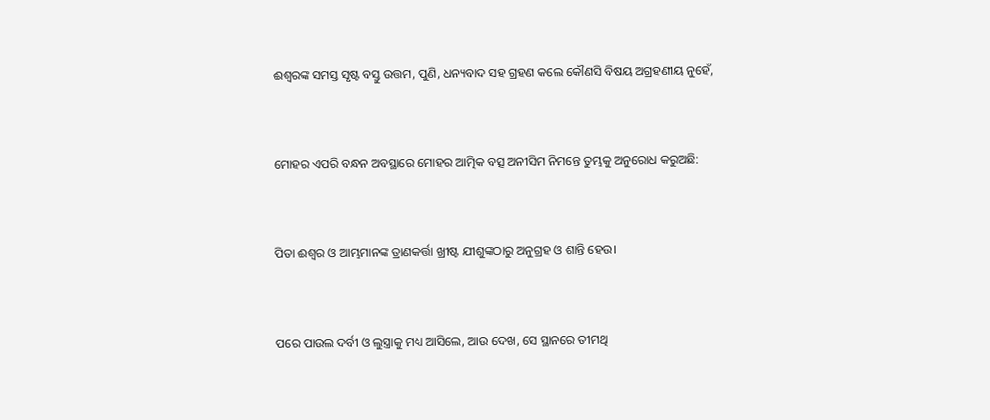ଈଶ୍ବରଙ୍କ ସମସ୍ତ ସୃଷ୍ଟ ବସ୍ତୁ ଉତ୍ତମ, ପୁଣି, ଧନ୍ୟବାଦ ସହ ଗ୍ରହଣ କଲେ କୌଣସି ବିଷୟ ଅଗ୍ରହଣୀୟ ନୁହେଁ,


ମୋହର ଏପରି ବନ୍ଧନ ଅବସ୍ଥାରେ ମୋହର ଆତ୍ମିକ ବତ୍ସ ଅନୀସିମ ନିମନ୍ତେ ତୁମ୍ଭକୁ ଅନୁରୋଧ କରୁଅଛି:


ପିତା ଈଶ୍ବର ଓ ଆମ୍ଭମାନଙ୍କ ତ୍ରାଣକର୍ତ୍ତା ଖ୍ରୀଷ୍ଟ ଯୀଶୁଙ୍କଠାରୁ ଅନୁଗ୍ରହ ଓ ଶାନ୍ତି ହେଉ।


ପରେ ପାଉଲ ଦର୍ବୀ ଓ ଲୁସ୍ତ୍ରାକୁ ମଧ୍ୟ ଆସିଲେ, ଆଉ ଦେଖ, ସେ ସ୍ଥାନରେ ତୀମଥି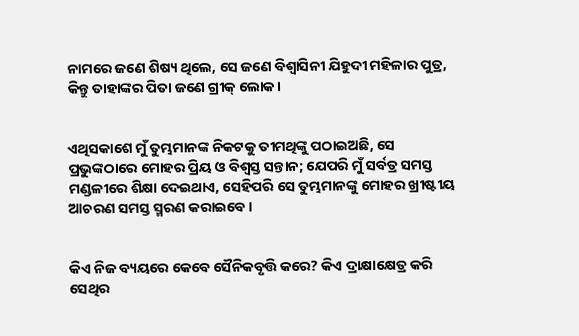ନାମରେ ଜଣେ ଶିଷ୍ୟ ଥିଲେ, ସେ ଜଣେ ବିଶ୍ୱାସିନୀ ଯିହୁଦୀ ମହିଳାର ପୁତ୍ର, କିନ୍ତୁ ତାହାଙ୍କର ପିତା ଜଣେ ଗ୍ରୀକ୍‍ ଲୋକ।


ଏଥିସକାଶେ ମୁଁ ତୁମ୍ଭମାନଙ୍କ ନିକଟକୁ ତୀମଥିଙ୍କୁ ପଠାଇଅଛି, ସେ ପ୍ରଭୁଙ୍କଠାରେ ମୋହର ପ୍ରିୟ ଓ ବିଶ୍ୱସ୍ତ ସନ୍ତାନ; ଯେପରି ମୁଁ ସର୍ବତ୍ର ସମସ୍ତ ମଣ୍ଡଳୀରେ ଶିକ୍ଷା ଦେଇଥାଏ, ସେହିପରି ସେ ତୁମ୍ଭମାନଙ୍କୁ ମୋହର ଖ୍ରୀଷ୍ଟୀୟ ଆଚରଣ ସମସ୍ତ ସ୍ମରଣ କରାଇବେ।


କିଏ ନିଜ ବ୍ୟୟରେ କେବେ ସୈନିକବୃତ୍ତି କରେ? କିଏ ଦ୍ରାକ୍ଷାକ୍ଷେତ୍ର କରି ସେଥିର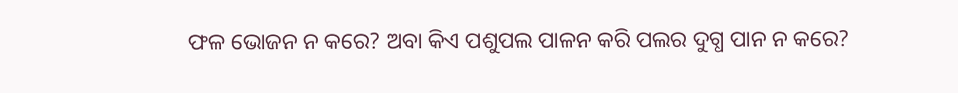ଫଳ ଭୋଜନ ନ କରେ? ଅବା କିଏ ପଶୁପଲ ପାଳନ କରି ପଲର ଦୁଗ୍ଧ ପାନ ନ କରେ?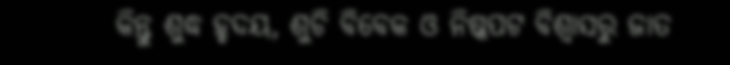କିନ୍ତୁ ଶୁଦ୍ଧ ହୃଦୟ, ଶୁଚି ବିବେକ ଓ ନିଷ୍କପଟ ବିଶ୍ୱାସରୁ ଜାତ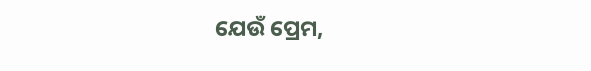ଯେଉଁ ପ୍ରେମ,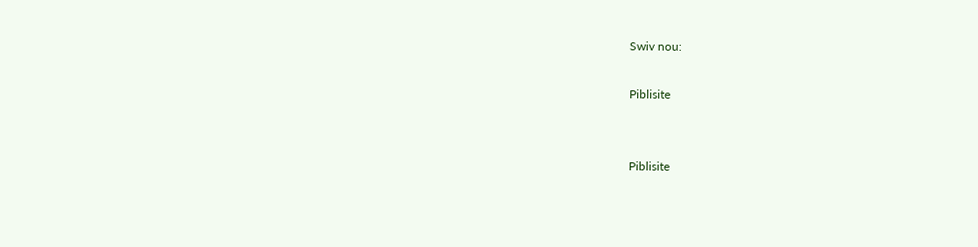Swiv nou:

Piblisite


Piblisite